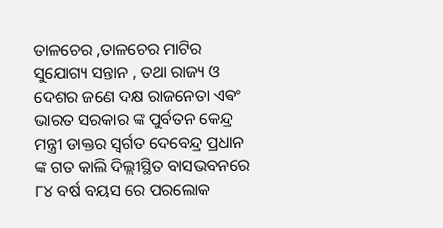ତାଳଚେର ,ତାଳଚେର ମାଟିର ସୁଯୋଗ୍ୟ ସନ୍ତାନ , ତଥା ରାଜ୍ୟ ଓ ଦେଶର ଜଣେ ଦକ୍ଷ ରାଜନେତା ଏଵଂ ଭାରତ ସରକାର ଙ୍କ ପୁର୍ବତନ କେନ୍ଦ୍ର ମନ୍ତ୍ରୀ ଡାକ୍ତର ସ୍ୱର୍ଗତ ଦେବେନ୍ଦ୍ର ପ୍ରଧାନ ଙ୍କ ଗତ କାଲି ଦିଲ୍ଲୀସ୍ଥିତ ବାସଭବନରେ ୮୪ ବର୍ଷ ବୟସ ରେ ପରଲୋକ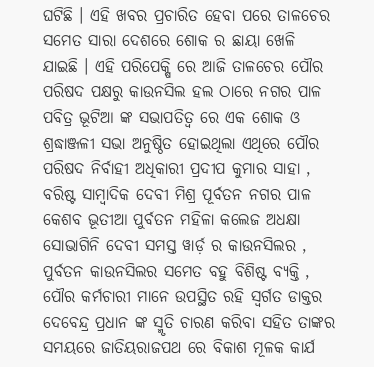ଘଟିଛି । ଏହି ଖବର ପ୍ରଚାରିତ ହେବା ପରେ ତାଳଚେର ସମେତ ସାରା ଦେଶରେ ଶୋକ ର ଛାୟା ଖେଳି ଯାଇଛି । ଏହି ପରିପେକ୍ଷି ରେ ଆଜି ତାଳଚେର ପୌର ପରିଷଦ ପକ୍ଷରୁ କାଉନସିଲ ହଲ ଠାରେ ନଗର ପାଳ ପବିତ୍ର ଭୂଟିଆ ଙ୍କ ସଭାପତିତ୍ବ ରେ ଏକ ଶୋକ ଓ ଶ୍ରଦ୍ଧାଞ୍ଜଳୀ ସଭା ଅନୁଷ୍ଠିତ ହୋଇଥିଲା ଏଥିରେ ପୌର ପରିଷଦ ନିର୍ବାହୀ ଅଧିକାରୀ ପ୍ରଦୀପ କୁମାର ସାହା , ବରିଷ୍ଟ ସାମ୍ୱାଦିକ ଦେବୀ ମିଶ୍ର ପୂର୍ବତନ ନଗର ପାଳ କେଶବ ଭୂତୀଆ ପୁର୍ବତନ ମହିଳା କଲେଜ ଅଧକ୍ଷା ସୋଭାଗିନି ଦେବୀ ସମସ୍ତ ୱାର୍ଡ଼ ର କାଉନସିଲର , ପୁର୍ବତନ କାଉନସିଲର ସମେତ ବହୁ ବିଶିଷ୍ଟ ବ୍ୟକ୍ତି , ପୌର କର୍ମଚାରୀ ମାନେ ଉପସ୍ଥିତ ରହି ସ୍ୱର୍ଗତ ଡାକ୍ତର ଦେବେନ୍ଦ୍ର ପ୍ରଧାନ ଙ୍କ ସ୍ମୃତି ଚାରଣ କରିବା ସହିତ ତାଙ୍କର ସମୟରେ ଜାତିୟରାଜପଥ ରେ ବିକାଶ ମୂଳକ କାର୍ଯ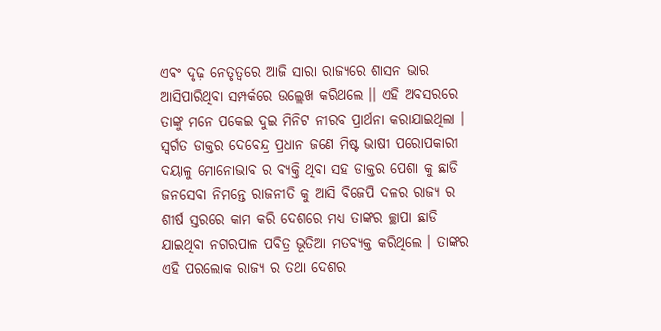ଏଵଂ ଦୃଢ଼ ନେତୃତ୍ବରେ ଆଜି ସାରା ରାଜ୍ୟରେ ଶାସନ ଭାର ଆସିପାରିଥିବା ସମ୍ପର୍କରେ ଉଲ୍ଲେଖ କରିଥଲେ ।। ଏହି ଅବସରରେ ତାଙ୍କୁ ମନେ ପକେଇ ଦୁଇ ମିନିଟ ନୀରବ ପ୍ରାର୍ଥନା କରାଯାଇଥିଲା । ସ୍ୱର୍ଗତ ଡାକ୍ତର ଦେବେନ୍ଦ୍ର ପ୍ରଧାନ ଜଣେ ମିଷ୍ଟ ଭାଷୀ ପରୋପକାରୀ ଦୟାଳୁ ମୋନୋଭାବ ର ବ୍ୟକ୍ତି ଥିବା ସହ ଡାକ୍ତର ପେଶା କୁ ଛାଡି ଜନସେବା ନିମନ୍ତେ ରାଜନୀତି କୁ ଆସି ବିଜେପି ଦଳର ରାଜ୍ୟ ର ଶୀର୍ଷ ସ୍ତରରେ କାମ କରି ଦେଶରେ ମଧ୍ୟ ତାଙ୍କର ଚ୍ଛାପା ଛାଡି ଯାଇଥିବା ନଗରପାଳ ପବିତ୍ର ଭୂତିଆ ମତବ୍ୟକ୍ତ କରିଥିଲେ । ତାଙ୍କର ଏହି ପରଲୋକ ରାଜ୍ୟ ର ତଥା ଦେଶର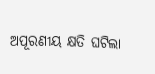ଅପୂରଣୀୟ କ୍ଷତି ଘଟିଲା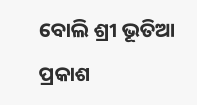ବୋଲି ଶ୍ରୀ ଭୂତିଆ ପ୍ରକାଶ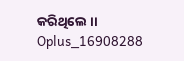କରିଥିଲେ ।।
Oplus_16908288